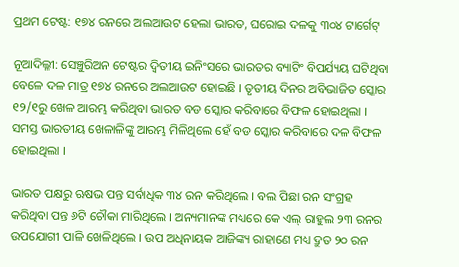ପ୍ରଥମ ଟେଷ୍ଟ: ୧୭୪ ରନରେ ଅଲଆଉଟ ହେଲା ଭାରତ, ଘରୋଇ ଦଳକୁ ୩୦୪ ଟାର୍ଗେଟ୍

ନୂଆଦିଲ୍ଳୀ: ସେଞ୍ଚୁରିଅନ ଟେଷ୍ଟର ଦ୍ୱିତୀୟ ଇନିଂସରେ ଭାରତର ବ୍ୟାଟିଂ ବିପର୍ଯ୍ୟୟ ଘଟିଥିବା ବେଳେ ଦଳ ମାତ୍ର ୧୭୪ ରନରେ ଅଲଆଉଟ ହୋଇଛି । ତୃତୀୟ ଦିନର ଅବିଭାଜିତ ସ୍କୋର ୧୨/୧ରୁ ଖେଳ ଆରମ୍ଭ କରିଥିବା ଭାରତ ବଡ ସ୍କୋର କରିବାରେ ବିଫଳ ହୋଇଥିଲା । ସମସ୍ତ ଭାରତୀୟ ଖେଳାଳିଙ୍କୁ ଆରମ୍ଭ ମିଳିଥିଲେ ହେଁ ବଡ ସ୍କୋର କରିବାରେ ଦଳ ବିଫଳ ହୋଇଥିଲା ।

ଭାରତ ପକ୍ଷରୁ ଋଷଭ ପନ୍ତ ସର୍ବାଧିକ ୩୪ ରନ କରିଥିଲେ । ବଲ ପିଛା ରନ ସଂଗ୍ରହ କରିଥିବା ପନ୍ତ ୬ଟି ଚୌକା ମାରିଥିଲେ । ଅନ୍ୟମାନଙ୍କ ମଧ୍ୟରେ କେ ଏଲ୍ ରାହୁଲ ୨୩ ରନର ଉପଯୋଗୀ ପାଳି ଖେଳିଥିଲେ । ଉପ ଅଧିନାୟକ ଆଜିଙ୍କ୍ୟ ରାହାଣେ ମଧ୍ୟ ଦ୍ରୁତ ୨୦ ରନ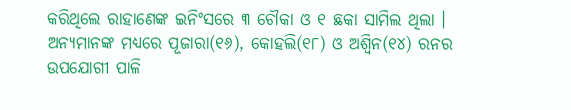କରିଥିଲେ ରାହାଣେଙ୍କ ଇନିଂସରେ ୩ ଚୌକା ଓ ୧ ଛକା ସାମିଲ ଥିଲା । ଅନ୍ୟମାନଙ୍କ ମଧ୍ୟରେ ପୂଜାରା(୧୬), କୋହଲି(୧୮) ଓ ଅଶ୍ୱିନ(୧୪) ରନର ଉପଯୋଗୀ ପାଳି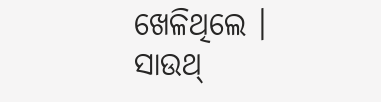ଖେଳିଥିଲେ । ସାଉଥ୍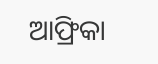ଆଫ୍ରିକା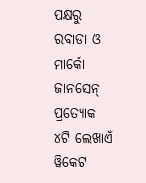ପକ୍ଷରୁ ରବାଡା ଓ ମାର୍କୋ ଜାନସେନ୍ ପ୍ରତ୍ୟୋକ ୪ଟି ଲେଖାଏଁ ୱିକେଟ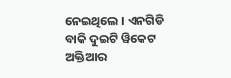ନେଇଥିଲେ । ଏନଗିଡି ବାକି ଦୁଇଟି ୱିକେଟ ଅକ୍ତିଆର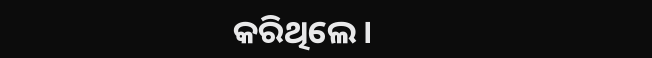କରିଥିଲେ ।